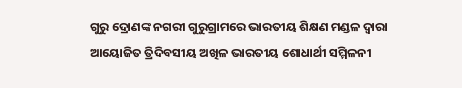ଗୁରୁ ଦ୍ରୋଣଙ୍କ ନଗରୀ ଗୁରୁଗ୍ରାମରେ ଭାରତୀୟ ଶିକ୍ଷଣ ମଣ୍ଡଳ ଦ୍ୱାରା ଆୟୋଜିତ ତ୍ରିଦିବସୀୟ ଅଖିଳ ଭାରତୀୟ ଶୋଧାର୍ଥୀ ସମ୍ମିଳନୀ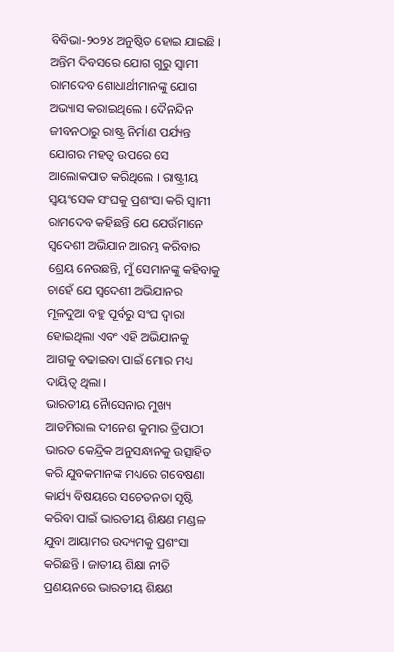ବିବିଭା-୨୦୨୪ ଅନୁଷ୍ଠିତ ହୋଇ ଯାଇଛି ।
ଅନ୍ତିମ ଦିବସରେ ଯୋଗ ଗୁରୁ ସ୍ୱାମୀ ରାମଦେବ ଶୋଧାର୍ଥୀମାନଙ୍କୁ ଯୋଗ ଅଭ୍ୟାସ କରାଇଥିଲେ । ଦୈନନ୍ଦିନ ଜୀବନଠାରୁ ରାଷ୍ଟ୍ର ନିର୍ମାଣ ପର୍ଯ୍ୟନ୍ତ ଯୋଗର ମହତ୍ୱ ଉପରେ ସେ ଆଲୋକପାତ କରିଥିଲେ । ରାଷ୍ଟ୍ରୀୟ ସ୍ୱୟଂସେକ ସଂଘକୁ ପ୍ରଶଂସା କରି ସ୍ୱାମୀ ରାମଦେବ କହିଛନ୍ତି ଯେ ଯେଉଁମାନେ ସ୍ୱଦେଶୀ ଅଭିଯାନ ଆରମ୍ଭ କରିବାର ଶ୍ରେୟ ନେଉଛନ୍ତି, ମୁଁ ସେମାନଙ୍କୁ କହିବାକୁ ଚାହେଁ ଯେ ସ୍ୱଦେଶୀ ଅଭିଯାନର ମୂଳଦୁଆ ବହୁ ପୂର୍ବରୁ ସଂଘ ଦ୍ୱାରା ହୋଇଥିଲା ଏବଂ ଏହି ଅଭିଯାନକୁ ଆଗକୁ ବଢାଇବା ପାଇଁ ମୋର ମଧ୍ୟ ଦାୟିତ୍ୱ ଥିଲା ।
ଭାରତୀୟ ନୈାସେନାର ମୁଖ୍ୟ ଆଡମିରାଲ ଦୀନେଶ କୁମାର ତ୍ରିପାଠୀ ଭାରତ କେନ୍ଦ୍ରିକ ଅନୁସନ୍ଧାନକୁ ଉତ୍ସାହିତ କରି ଯୁବକମାନଙ୍କ ମଧ୍ୟରେ ଗବେଷଣା କାର୍ଯ୍ୟ ବିଷୟରେ ସଚେତନତା ସୃଷ୍ଟି କରିବା ପାଇଁ ଭାରତୀୟ ଶିକ୍ଷଣ ମଣ୍ଡଳ ଯୁବା ଆୟାମର ଉଦ୍ୟମକୁ ପ୍ରଶଂସା କରିଛନ୍ତି । ଜାତୀୟ ଶିକ୍ଷା ନୀତି ପ୍ରଣୟନରେ ଭାରତୀୟ ଶିକ୍ଷଣ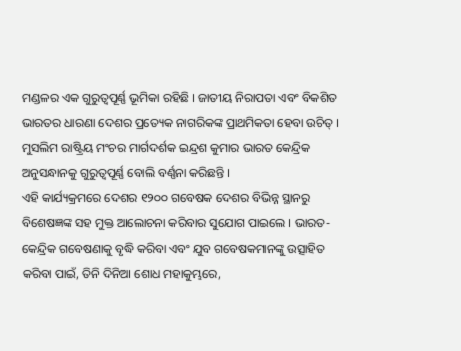ମଣ୍ଡଳର ଏକ ଗୁରୁତ୍ୱପୂର୍ଣ୍ଣ ଭୂମିକା ରହିଛି । ଜାତୀୟ ନିରାପତା ଏବଂ ବିକଶିତ ଭାରତର ଧାରଣା ଦେଶର ପ୍ରତ୍ୟେକ ନାଗରିକଙ୍କ ପ୍ରାଥମିକତା ହେବା ଉଚିତ୍ । ମୁସଲିମ ରାଷ୍ଟ୍ରିୟ ମଂଚର ମାର୍ଗଦର୍ଶକ ଇନ୍ଦ୍ରଶ କୁମାର ଭାରତ କେନ୍ଦ୍ରିକ ଅନୁସନ୍ଧାନକୁ ଗୁରୁତ୍ୱପୂର୍ଣ୍ଣ ବୋଲି ବର୍ଣ୍ଣନା କରିଛନ୍ତି ।
ଏହି କାର୍ଯ୍ୟକ୍ରମରେ ଦେଶର ୧୨୦୦ ଗବେଷକ ଦେଶର ବିଭିନ୍ନ ସ୍ଥାନରୁ ବିଶେଷଜ୍ଞଙ୍କ ସହ ମୁକ୍ତ ଆଲୋଚନା କରିବାର ସୁଯୋଗ ପାଇଲେ । ଭାରତ-କେନ୍ଦ୍ରିକ ଗବେଷଣାକୁ ବୃଦ୍ଧି କରିବା ଏବଂ ଯୁବ ଗବେଷକମାନଙ୍କୁ ଉତ୍ସାହିତ କରିବା ପାଇଁ, ତିନି ଦିନିଆ ଶୋଧ ମହାକୁମ୍ଭରେ,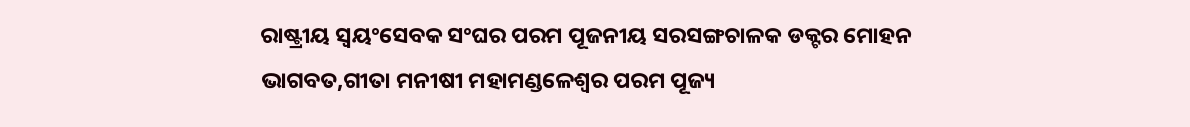ରାଷ୍ଟ୍ରୀୟ ସ୍ୱୟଂସେବକ ସଂଘର ପରମ ପୂଜନୀୟ ସରସଙ୍ଗଚାଳକ ଡକ୍ଟର ମୋହନ ଭାଗବତ,ଗୀତା ମନୀଷୀ ମହାମଣ୍ଡଳେଶ୍ୱର ପରମ ପୂଜ୍ୟ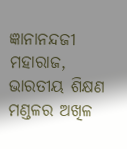ଜ୍ଞାନାନନ୍ଦଜୀ ମହାରାଜ, ଭାରତୀୟ ଶିକ୍ଷଣ ମଣ୍ଡଳର ଅଖିଳ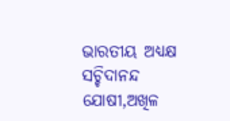ଭାରତୀୟ ଅଧ୍ୟକ୍ଷ ସଚ୍ଚିଦାନନ୍ଦ ଯୋଷୀ,ଅଖିଳ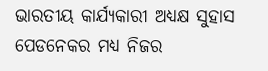ଭାରତୀୟ କାର୍ଯ୍ୟକାରୀ ଅଧ୍ୟକ୍ଷ ସୁହାସ ପେଡନେକର ମଧ୍ୟ ନିଜର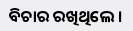ବିଚାର ରଖିଥିଲେ ।